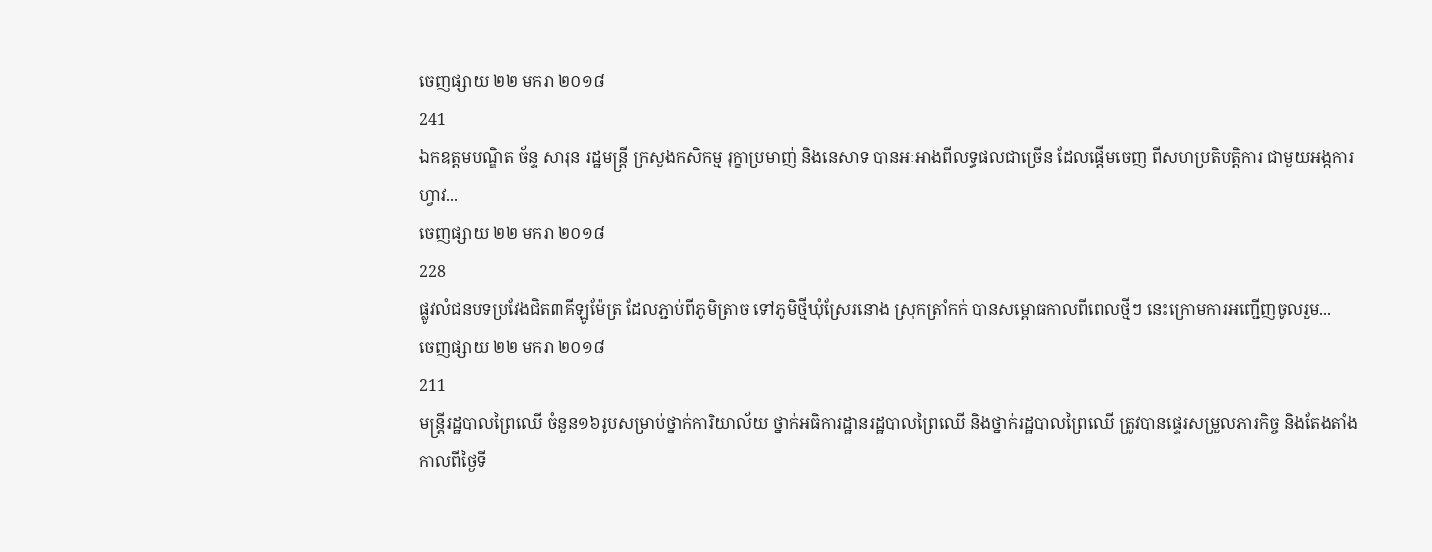ចេញផ្សាយ ២២ មករា ២០១៨
241
ឯកឧត្តមបណ្ឌិត ច័ន្ទ សារុន រដ្ឋមន្ត្រី ក្រសួងកសិកម្ម រុក្ខាប្រមាញ់ និងនេសាទ បានអៈអាងពីលទ្ធផលជាច្រើន ដែលផ្តើមចេញ ពីសហប្រតិបត្តិការ ជាមួយអង្កការហ្វាវ...
ចេញផ្សាយ ២២ មករា ២០១៨
228
ផ្លូវលំជនបទប្រវែងជិត៣គីឡូម៉ែត្រ ដែលភ្ជាប់ពីភូមិត្រាច ទៅភូមិថ្មីឃុំស្រែរនោង ស្រុកត្រាំកក់ បានសម្ពោធកាលពីពេលថ្មីៗ នេះក្រោមការអញ្ជើញចូលរួម...
ចេញផ្សាយ ២២ មករា ២០១៨
211
មន្ត្រីរដ្ឋបាលព្រៃឈើ ចំនួន១៦រូបសម្រាប់ថ្នាក់ការិយាល័យ ថ្នាក់អធិការដ្ឋានរដ្ឋបាលព្រៃឈើ និងថ្នាក់រដ្ឋបាលព្រៃឈើ ត្រូវបានផ្ទេរសម្រួលភារកិច្ច និងតែងតាំងកាលពីថ្ងៃទី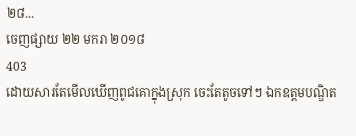២៨...
ចេញផ្សាយ ២២ មករា ២០១៨
403
ដោយសារតែមើលឃើញពូជគោក្នុងស្រុក ចេះតែតូចទៅៗ ឯកឧត្តមបណ្ឌិត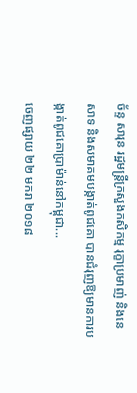ច័ន្ទ សារុន រដ្ឋមន្ត្រីក្រសួងកសិកម្ម រុក្ខាប្រមាញ់ និងនេសាទ និងសមាគមបង្កាត់ពូជគោ បានជំរុញឱ្យមានការបង្កាត់ពូជគោប្រាម៉ាន់នៅកម្ពុជា...
ចេញផ្សាយ ២២ មករា ២០១៨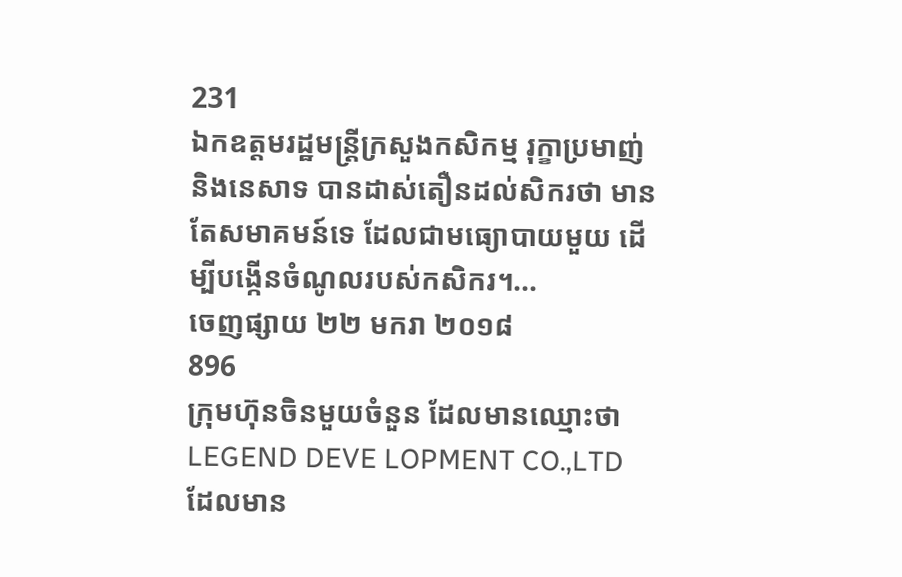231
ឯកឧត្តមរដ្ឋមន្ត្រីក្រសួងកសិកម្ម រុក្ខាប្រមាញ់ និងនេសាទ បានដាស់តឿនដល់សិករថា មានតែសមាគមន៍ទេ ដែលជាមធ្យោបាយមួយ ដើម្បីបង្កើនចំណូលរបស់កសិករ។...
ចេញផ្សាយ ២២ មករា ២០១៨
896
ក្រុមហ៊ុនចិនមួយចំនួន ដែលមានឈ្មោះថា LEGEND DEVE LOPMENT CO.,LTD ដែលមាន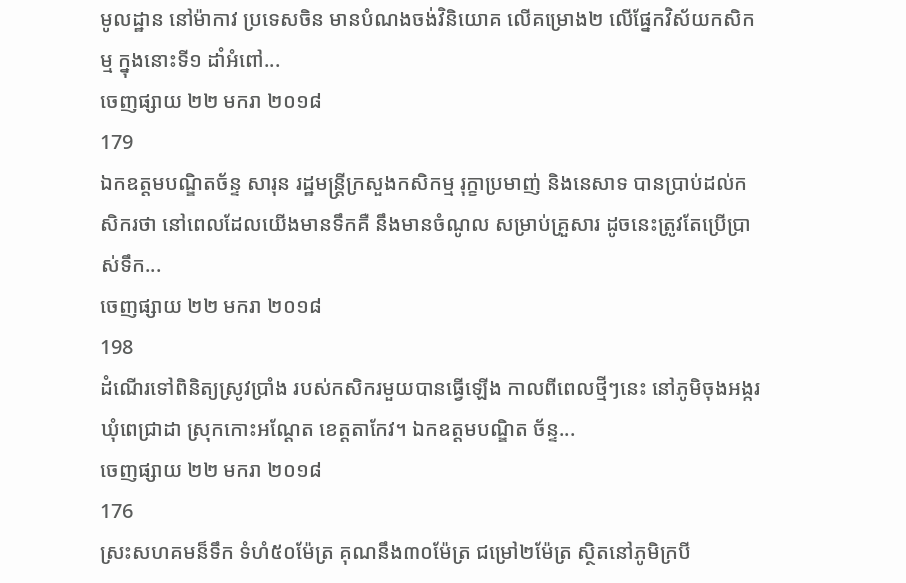មូលដ្ឋាន នៅម៉ាកាវ ប្រទេសចិន មានបំណងចង់វិនិយោគ លើគម្រោង២ លើផ្នែកវិស័យកសិកម្ម ក្នុងនោះទី១ ដាំអំពៅ...
ចេញផ្សាយ ២២ មករា ២០១៨
179
ឯកឧត្ដមបណ្ឌិតច័ន្ទ សារុន រដ្ឋមន្ដ្រីក្រសួងកសិកម្ម រុក្ខាប្រមាញ់ និងនេសាទ បានប្រាប់ដល់កសិករថា នៅពេលដែលយើងមានទឹកគឺ នឹងមានចំណូល សម្រាប់គ្រួសារ ដូចនេះត្រូវតែប្រើប្រាស់ទឹក...
ចេញផ្សាយ ២២ មករា ២០១៨
198
ដំណើរទៅពិនិត្យស្រូវប្រាំង របស់កសិករមួយបានធ្វើឡើង កាលពីពេលថ្មីៗនេះ នៅភូមិចុងអង្ករ ឃុំពេជ្រាដា ស្រុកកោះអណ្ដែត ខេត្ដតាកែវ។ ឯកឧត្ដមបណ្ឌិត ច័ន្ទ...
ចេញផ្សាយ ២២ មករា ២០១៨
176
ស្រះសហគមន៏ទឹក ទំហំ៥០ម៉ែត្រ គុណនឹង៣០ម៉ែត្រ ជម្រៅ២ម៉ែត្រ ស្ថិតនៅភូមិក្របី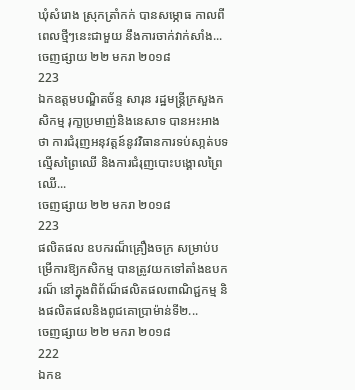ឃុំសំរោង ស្រុកត្រាំកក់ បានសម្ភោធ កាលពីពេលថ្មីៗនេះជាមួយ នឹងការចាក់វាក់សាំង...
ចេញផ្សាយ ២២ មករា ២០១៨
223
ឯកឧត្ដមបណ្ឌិតច័ន្ទ សារុន រដ្ឋមន្ត្រីក្រសួងកសិកម្ម រុកា្ខប្រមាញ់និងនេសាទ បានអះអាងថា ការជំរុញអនុវត្តន៍នូវវិធានការទប់សា្កត់បទល្មើសព្រៃឈើ និងការជំរុញបោះបង្គោលព្រៃឈើ...
ចេញផ្សាយ ២២ មករា ២០១៨
223
ផលិតផល ឧបករណ៏គ្រឿងចក្រ សម្រាប់បម្រើការឱ្យកសិកម្ម បានត្រូវយកទៅតាំងឧបករណ៏ នៅក្នុងពិព័ណ៏ផលិតផលពាណិជ្ជកម្ម និងផលិតផលនិងពូជគោប្រាម៉ាន់ទី២...
ចេញផ្សាយ ២២ មករា ២០១៨
222
ឯកឧ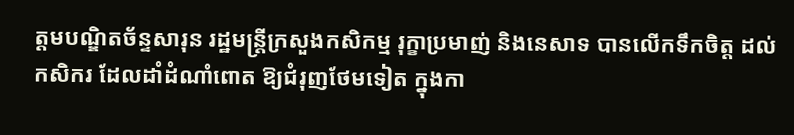ត្ដមបណ្ឌិតច័ន្ទសារុន រដ្ឋមន្ដ្រីក្រសួងកសិកម្ម រុក្ខាប្រមាញ់ និងនេសាទ បានលើកទឹកចិត្ដ ដល់កសិករ ដែលដាំដំណាំពោត ឱ្យជំរុញថែមទៀត ក្នុងកា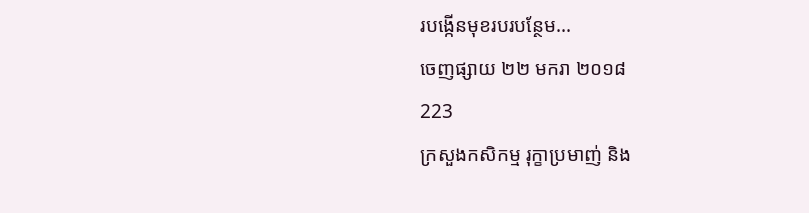របង្កើនមុខរបរបន្ថែម...
ចេញផ្សាយ ២២ មករា ២០១៨
223
ក្រសួងកសិកម្ម រុក្ខាប្រមាញ់ និង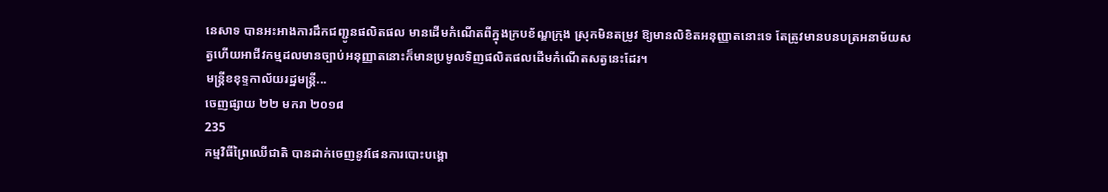នេសាទ បានអះអាងការដឹកជញ្ជូនផលិតផល មានដើមកំណើតពីក្នុងក្របខ័ណ្ឌក្រុង ស្រុកមិនតម្រូវ ឱ្យមានលិខិតអនុញ្ញាតនោះទេ តែត្រូវមានបនបត្រអនាម័យសត្វហើយអាជីវកម្មដលមានច្បាប់អនុញ្ញាតនោះក៏មានប្រមូលទិញផលិតផលដើមកំណើតសត្វនេះដែរ។
មន្ដ្រីខខុទ្ទកាល័យរដ្ឋមន្ដ្រី...
ចេញផ្សាយ ២២ មករា ២០១៨
235
កម្មវិធីព្រៃឈើជាតិ បានដាក់ចេញនូវផែនការបោះបង្គោ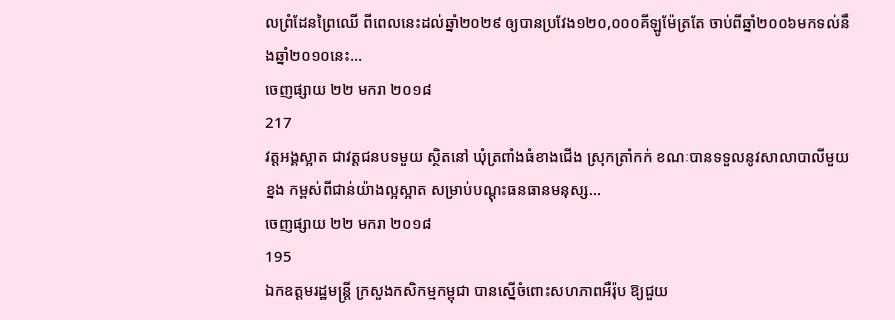លព្រំដែនព្រៃឈើ ពីពេលនេះដល់ឆ្នាំ២០២៩ ឲ្យបានប្រវែង១២០,០០០គីឡូម៉ែត្រតែ ចាប់ពីឆ្នាំ២០០៦មកទល់នឹងឆ្នាំ២០១០នេះ...
ចេញផ្សាយ ២២ មករា ២០១៨
217
វត្ដអង្គស្អាត ជាវត្ដជនបទមួយ ស្ថិតនៅ ឃុំត្រពាំងធំខាងជើង ស្រុកត្រាំកក់ ខណៈបានទទួលនូវសាលាបាលីមួយខ្នង កម្ពស់ពីជាន់យ៉ាងល្អស្អាត សម្រាប់បណ្ដុះធនធានមនុស្ស...
ចេញផ្សាយ ២២ មករា ២០១៨
195
ឯកឧត្តមរដ្ឋមន្ដ្រី ក្រសួងកសិកម្មកម្ពុជា បានស្នើចំពោះសហភាពអឺរ៉ុប ឱ្យជួយ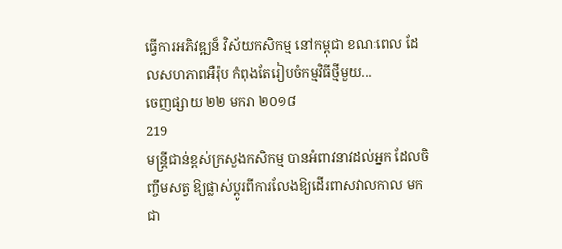ធ្វើការអភិវឌ្ឍន៏ វិស័យកសិកម្ម នៅកម្ពុជា ខណៈពេល ដែលសហភាពអឺរ៉ុប កំពុងតែរៀបចំកម្មវិធីថ្មីមួយ...
ចេញផ្សាយ ២២ មករា ២០១៨
219
មន្ដ្រីជាន់ខ្ពស់ក្រសួងកសិកម្ម បានអំពាវនាវដល់អ្នក ដែលចិញ្ចឹមសត្វ ឱ្យផ្លាស់ប្ដូរពីការលែងឱ្យដើរពាសវាលកាល មកជា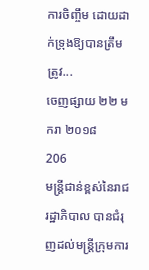ការចិញ្ចឹម ដោយដាក់ទ្រុងឱ្យបានត្រឹមត្រូវ...
ចេញផ្សាយ ២២ មករា ២០១៨
206
មន្ត្រីជាន់ខ្ពស់នៃរាជរដ្ឋាភិបាល បានជំរុញដល់មន្ត្រីក្រុមការ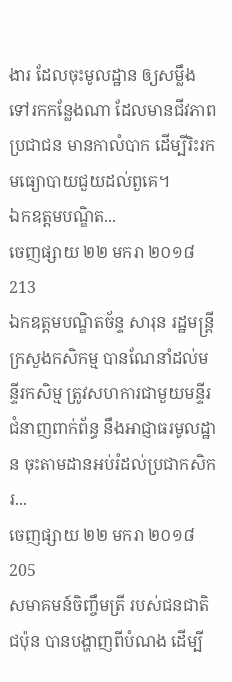ងារ ដែលចុះមូលដ្ឋាន ឲ្យសម្លឹងទៅរកកន្លែងណា ដែលមានជីវភាពប្រជាជន មានកាលំបាក ដើម្បីរិះរកមធ្យោបាយជួយដល់ពួគេ។
ឯកឧត្តមបណ្ឌិត...
ចេញផ្សាយ ២២ មករា ២០១៨
213
ឯកឧត្ដមបណ្ឌិតច័ន្ទ សារុន រដ្ឋមន្ដ្រីក្រសួងកសិកម្ម បានណែនាំដល់មន្ទីរកសិម្ម ត្រូវសហការជាមួយមន្ទីរជំនាញពាក់ព័ន្ធ នឹងអាជ្ញាធរមូលដ្ឋាន ចុះតាមដានអប់រំដល់ប្រជាកសិករ...
ចេញផ្សាយ ២២ មករា ២០១៨
205
សមាគមន៍ចិញ្ចឹមត្រី របស់ជនជាតិជប៉ុន បានបង្ហាញពីបំណង ដើម្បី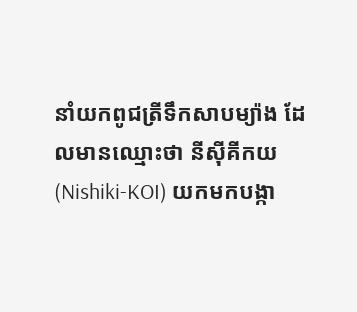នាំយកពូជត្រីទឹកសាបម្យ៉ាង ដែលមានឈ្មោះថា នីស៊ីគីកយ (Nishiki-KOI) យកមកបង្កា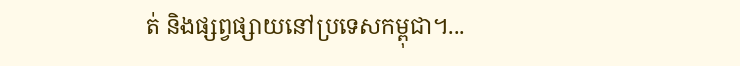ត់ និងផ្សព្វផ្សាយនៅប្រទេសកម្ពុជា។...